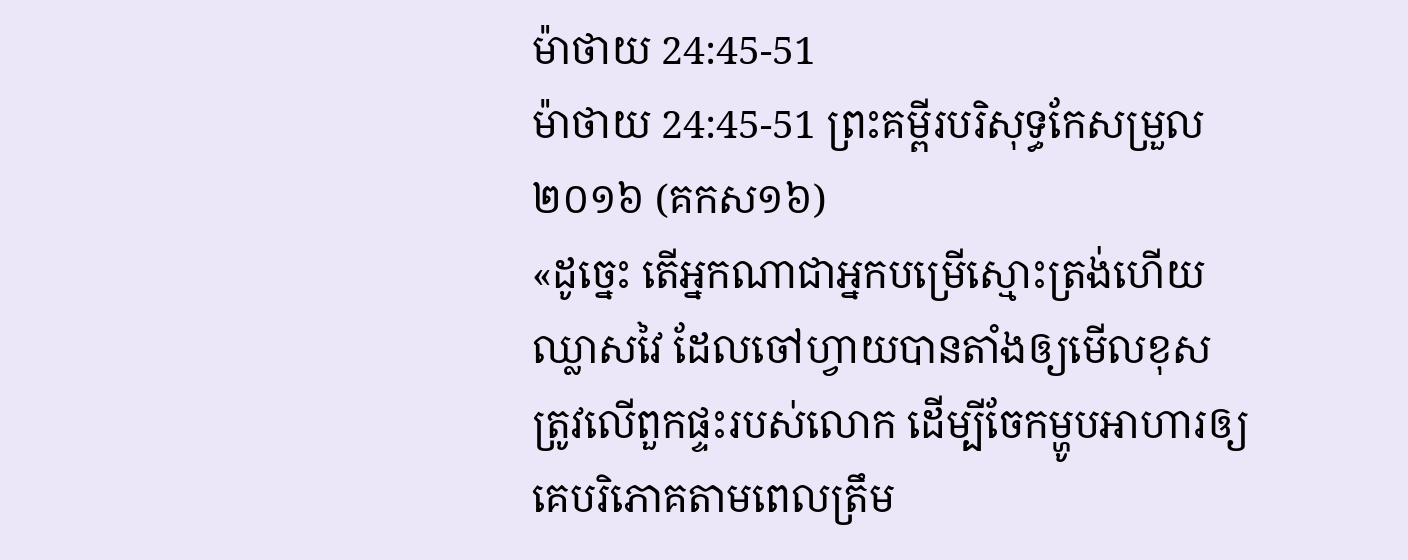ម៉ាថាយ 24:45-51
ម៉ាថាយ 24:45-51 ព្រះគម្ពីរបរិសុទ្ធកែសម្រួល ២០១៦ (គកស១៦)
«ដូច្នេះ តើអ្នកណាជាអ្នកបម្រើស្មោះត្រង់ហើយឈ្លាសវៃ ដែលចៅហ្វាយបានតាំងឲ្យមើលខុសត្រូវលើពួកផ្ទះរបស់លោក ដើម្បីចែកម្ហូបអាហារឲ្យគេបរិភោគតាមពេលត្រឹម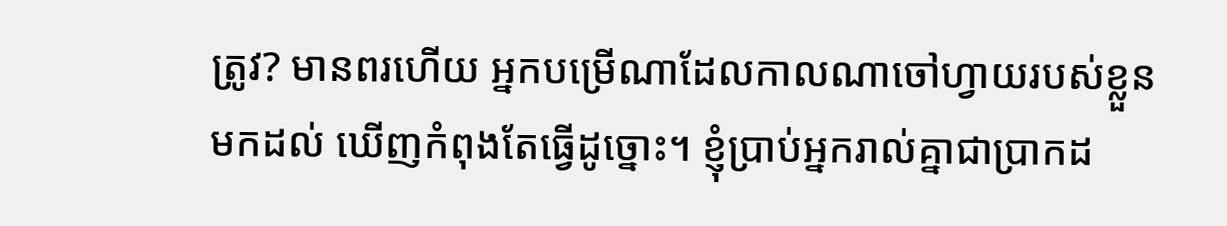ត្រូវ? មានពរហើយ អ្នកបម្រើណាដែលកាលណាចៅហ្វាយរបស់ខ្លួនមកដល់ ឃើញកំពុងតែធ្វើដូច្នោះ។ ខ្ញុំប្រាប់អ្នករាល់គ្នាជាប្រាកដ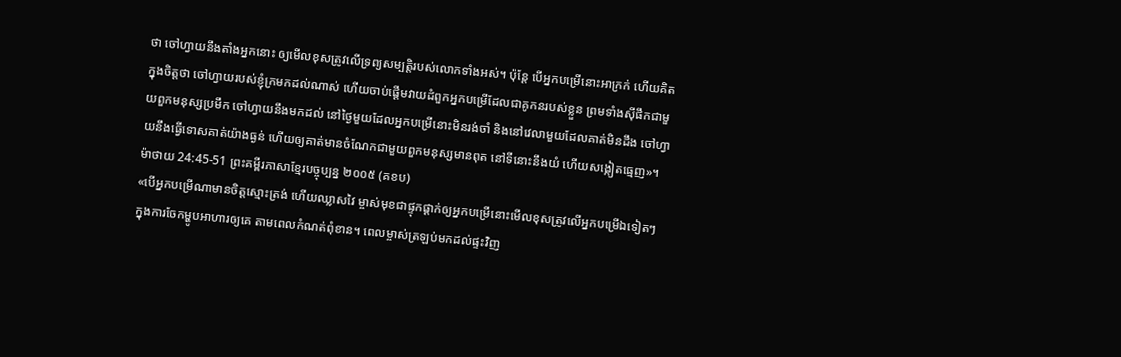ថា ចៅហ្វាយនឹងតាំងអ្នកនោះ ឲ្យមើលខុសត្រូវលើទ្រព្យសម្បត្តិរបស់លោកទាំងអស់។ ប៉ុន្តែ បើអ្នកបម្រើនោះអាក្រក់ ហើយគិតក្នុងចិត្តថា ចៅហ្វាយរបស់ខ្ញុំក្រមកដល់ណាស់ ហើយចាប់ផ្ដើមវាយដំពួកអ្នកបម្រើដែលជាគូកនរបស់ខ្លួន ព្រមទាំងស៊ីផឹកជាមួយពួកមនុស្សប្រមឹក ចៅហ្វាយនឹងមកដល់ នៅថ្ងៃមួយដែលអ្នកបម្រើនោះមិនរង់ចាំ និងនៅវេលាមួយដែលគាត់មិនដឹង ចៅហ្វាយនឹងធ្វើទោសគាត់យ៉ាងធ្ងន់ ហើយឲ្យគាត់មានចំណែកជាមួយពួកមនុស្សមានពុត នៅទីនោះនឹងយំ ហើយសង្កៀតធ្មេញ»។
ម៉ាថាយ 24:45-51 ព្រះគម្ពីរភាសាខ្មែរបច្ចុប្បន្ន ២០០៥ (គខប)
«បើអ្នកបម្រើណាមានចិត្តស្មោះត្រង់ ហើយឈ្លាសវៃ ម្ចាស់មុខជាផ្ទុកផ្ដាក់ឲ្យអ្នកបម្រើនោះមើលខុសត្រូវលើអ្នកបម្រើឯទៀតៗ ក្នុងការចែកម្ហូបអាហារឲ្យគេ តាមពេលកំណត់ពុំខាន។ ពេលម្ចាស់ត្រឡប់មកដល់ផ្ទះវិញ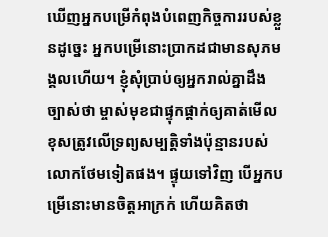ឃើញអ្នកបម្រើកំពុងបំពេញកិច្ចការរបស់ខ្លួនដូច្នេះ អ្នកបម្រើនោះប្រាកដជាមានសុភមង្គលហើយ។ ខ្ញុំសុំប្រាប់ឲ្យអ្នករាល់គ្នាដឹងច្បាស់ថា ម្ចាស់មុខជាផ្ទុកផ្ដាក់ឲ្យគាត់មើលខុសត្រូវលើទ្រព្យសម្បត្តិទាំងប៉ុន្មានរបស់លោកថែមទៀតផង។ ផ្ទុយទៅវិញ បើអ្នកបម្រើនោះមានចិត្តអាក្រក់ ហើយគិតថា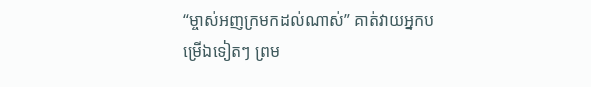“ម្ចាស់អញក្រមកដល់ណាស់” គាត់វាយអ្នកបម្រើឯទៀតៗ ព្រម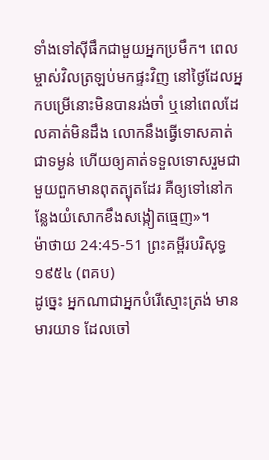ទាំងទៅស៊ីផឹកជាមួយអ្នកប្រមឹក។ ពេលម្ចាស់វិលត្រឡប់មកផ្ទះវិញ នៅថ្ងៃដែលអ្នកបម្រើនោះមិនបានរង់ចាំ ឬនៅពេលដែលគាត់មិនដឹង លោកនឹងធ្វើទោសគាត់ជាទម្ងន់ ហើយឲ្យគាត់ទទួលទោសរួមជាមួយពួកមានពុតត្បុតដែរ គឺឲ្យទៅនៅកន្លែងយំសោកខឹងសង្កៀតធ្មេញ»។
ម៉ាថាយ 24:45-51 ព្រះគម្ពីរបរិសុទ្ធ ១៩៥៤ (ពគប)
ដូច្នេះ អ្នកណាជាអ្នកបំរើស្មោះត្រង់ មានមារយាទ ដែលចៅ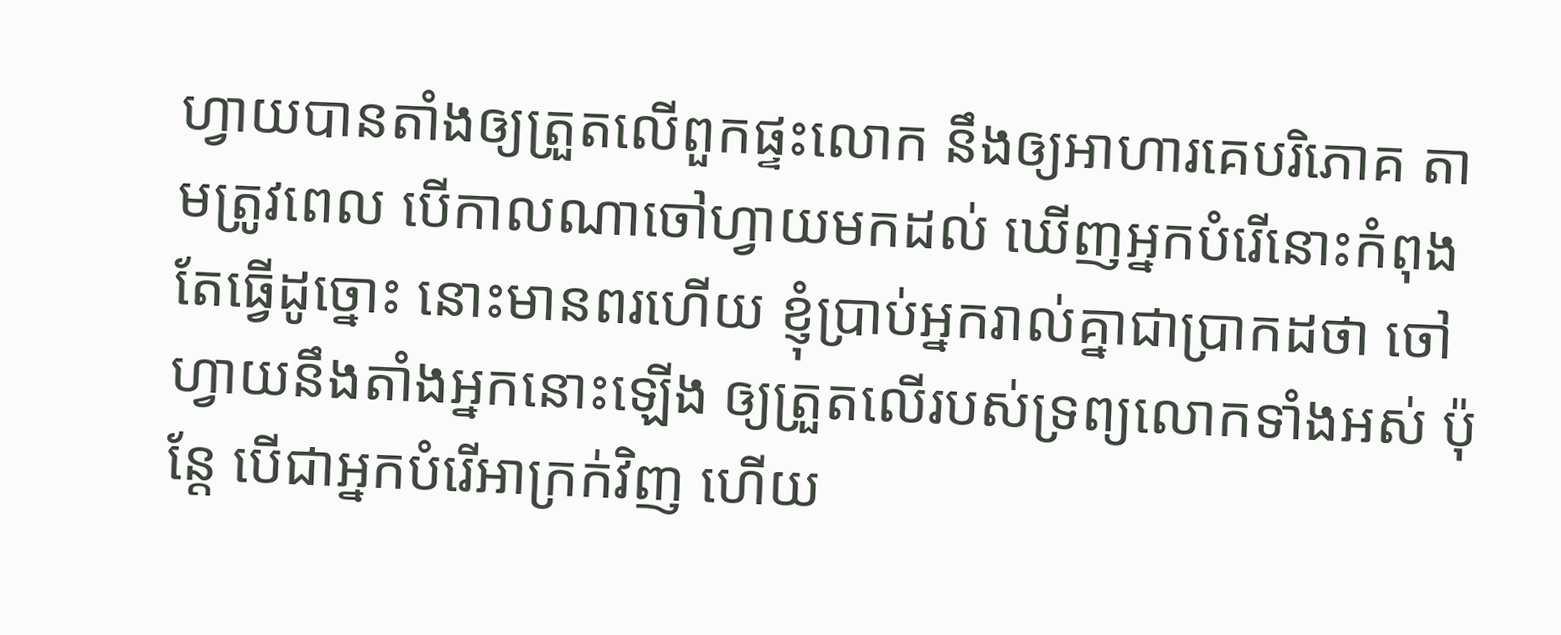ហ្វាយបានតាំងឲ្យត្រួតលើពួកផ្ទះលោក នឹងឲ្យអាហារគេបរិភោគ តាមត្រូវពេល បើកាលណាចៅហ្វាយមកដល់ ឃើញអ្នកបំរើនោះកំពុងតែធ្វើដូច្នោះ នោះមានពរហើយ ខ្ញុំប្រាប់អ្នករាល់គ្នាជាប្រាកដថា ចៅហ្វាយនឹងតាំងអ្នកនោះឡើង ឲ្យត្រួតលើរបស់ទ្រព្យលោកទាំងអស់ ប៉ុន្តែ បើជាអ្នកបំរើអាក្រក់វិញ ហើយ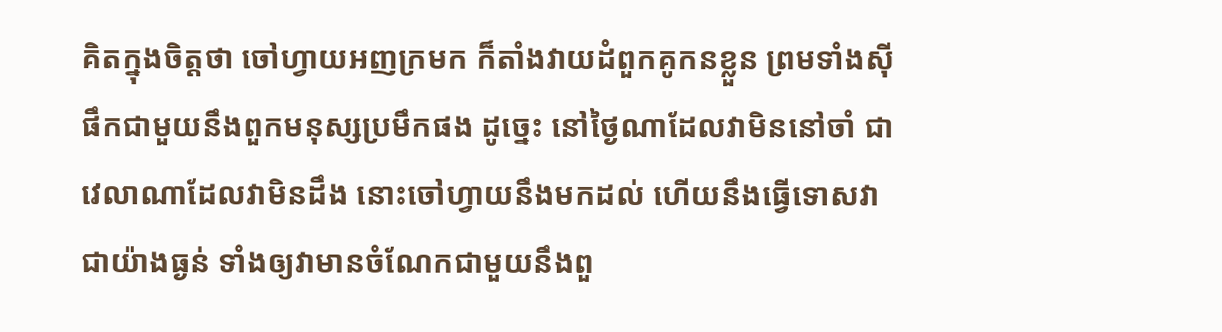គិតក្នុងចិត្តថា ចៅហ្វាយអញក្រមក ក៏តាំងវាយដំពួកគូកនខ្លួន ព្រមទាំងស៊ីផឹកជាមួយនឹងពួកមនុស្សប្រមឹកផង ដូច្នេះ នៅថ្ងៃណាដែលវាមិននៅចាំ ជាវេលាណាដែលវាមិនដឹង នោះចៅហ្វាយនឹងមកដល់ ហើយនឹងធ្វើទោសវាជាយ៉ាងធ្ងន់ ទាំងឲ្យវាមានចំណែកជាមួយនឹងពួ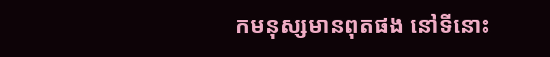កមនុស្សមានពុតផង នៅទីនោះ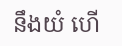នឹងយំ ហើ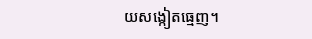យសង្កៀតធ្មេញ។